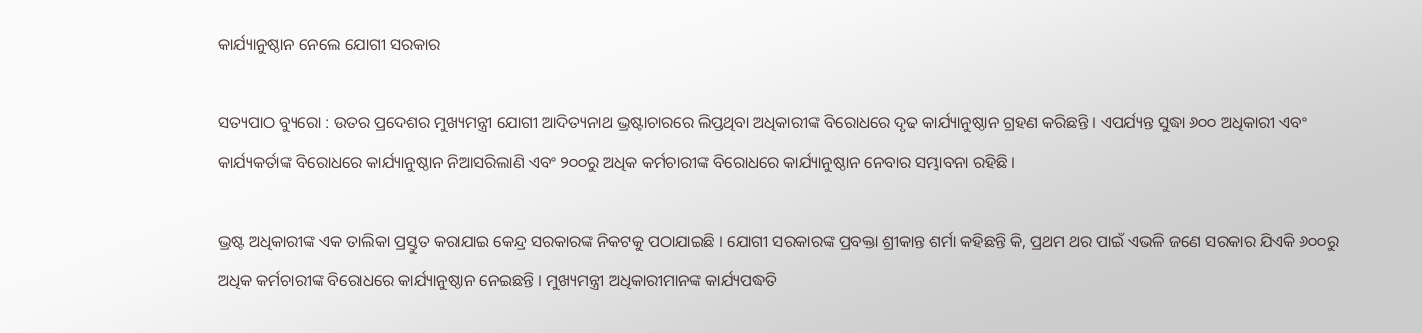କାର୍ଯ୍ୟାନୁଷ୍ଠାନ ନେଲେ ଯୋଗୀ ସରକାର

ସତ୍ୟପାଠ ବ୍ୟୁରୋ : ଉତର ପ୍ରଦେଶର ମୁଖ୍ୟମନ୍ତ୍ରୀ ଯୋଗୀ ଆଦିତ୍ୟନାଥ ଭ୍ରଷ୍ଟାଚାରରେ ଲିପ୍ତଥିବା ଅଧିକାରୀଙ୍କ ବିରୋଧରେ ଦୃଢ କାର୍ଯ୍ୟାନୁଷ୍ଠାନ ଗ୍ରହଣ କରିଛନ୍ତି । ଏପର୍ଯ୍ୟନ୍ତ ସୁଦ୍ଧା ୬୦୦ ଅଧିକାରୀ ଏବଂ କାର୍ଯ୍ୟକର୍ତାଙ୍କ ବିରୋଧରେ କାର୍ଯ୍ୟାନୁଷ୍ଠାନ ନିଆସରିଲାଣି ଏବଂ ୨୦୦ରୁ ଅଧିକ କର୍ମଚାରୀଙ୍କ ବିରୋଧରେ କାର୍ଯ୍ୟାନୁଷ୍ଠାନ ନେବାର ସମ୍ଭାବନା ରହିଛି ।

ଭ୍ରଷ୍ଟ ଅଧିକାରୀଙ୍କ ଏକ ତାଲିକା ପ୍ରସ୍ତୁତ କରାଯାଇ କେନ୍ଦ୍ର ସରକାରଙ୍କ ନିକଟକୁ ପଠାଯାଇଛି । ଯୋଗୀ ସରକାରଙ୍କ ପ୍ରବକ୍ତା ଶ୍ରୀକାନ୍ତ ଶର୍ମା କହିଛନ୍ତି କି, ପ୍ରଥମ ଥର ପାଇଁ ଏଭଳି ଜଣେ ସରକାର ଯିଏକି ୬୦୦ରୁ ଅଧିକ କର୍ମଚାରୀଙ୍କ ବିରୋଧରେ କାର୍ଯ୍ୟାନୁଷ୍ଠାନ ନେଇଛନ୍ତି । ମୁଖ୍ୟମନ୍ତ୍ରୀ ଅଧିକାରୀମାନଙ୍କ କାର୍ଯ୍ୟପଦ୍ଧତି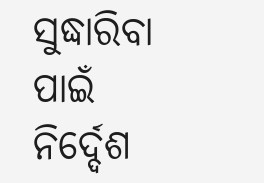ସୁଦ୍ଧାରିବା ପାଇଁ ନିର୍ଦ୍ଦେଶ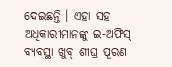ଦେଇଛନ୍ତି । ଏହା ସହ ଅଧିକାରୀମାନଙ୍କୁ ଇ-ଅଫିସ୍ ବ୍ୟବସ୍ଥା ଖୁବ୍ ଶୀଘ୍ର ପୂରଣ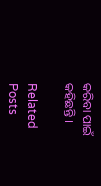କରିବା ପାଇଁ କହିଛନ୍ତି ।

Related Posts